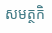សមត្ថកិ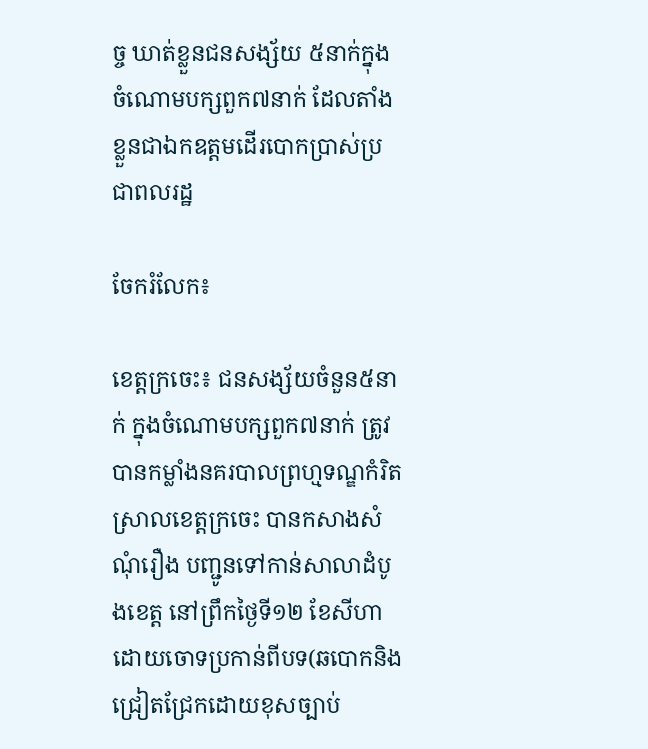ច្ច ឃាត់ខ្លួនជនសង្ស័យ ៥នាក់ក្នុងចំណោមបក្សពួក៧នាក់ ដែលតាំងខ្លួនជាឯកឧត្តមដើរបោកប្រាស់ប្រជាពលរដ្ឋ

ចែករំលែក៖

ខេត្តក្រចេះ៖ ជនសង្ស័យចំនួន៥នាក់ ក្នុងចំណោមបក្សពួក៧នាក់ ត្រូវបានកម្លាំងនគរបាលព្រហ្មទណ្ឌកំរិតស្រាលខេត្តក្រចេះ បានកសាងសំណុំរឿង បញ្ជូនទៅកាន់សាលាដំបូងខេត្ត នៅព្រឹកថ្ងៃទី១២ ខែសីហា ដោយចោទប្រកាន់ពីបទ(ឆបោកនិងជ្រៀតជ្រែកដោយខុសច្បាប់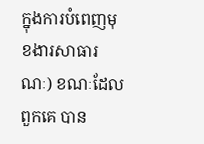ក្នុងការបំពេញមុខងារសាធារណៈ) ខណៈដែលពួកគេ បាន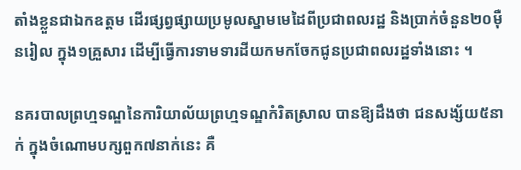តាំងខ្លួនជាឯកឧត្តម ដើរផ្សព្វផ្សាយប្រមូលស្នាមមេដៃពីប្រជាពលរដ្ឋ និងប្រាក់ចំនួន២០ម៉ឺនរៀល ក្នុង១គ្រួសារ ដើម្បីធ្វើការទាមទារដីយកមកចែកជូនប្រជាពលរដ្ឋទាំងនោះ ។

នគរបាលព្រហ្មទណ្ឌនៃការិយាល័យព្រហ្មទណ្ឌកំរិតស្រាល បានឱ្យដឹងថា ជនសង្ស័យ៥នាក់ ក្នុងចំណោមបក្សពួក៧នាក់នេះ គឺ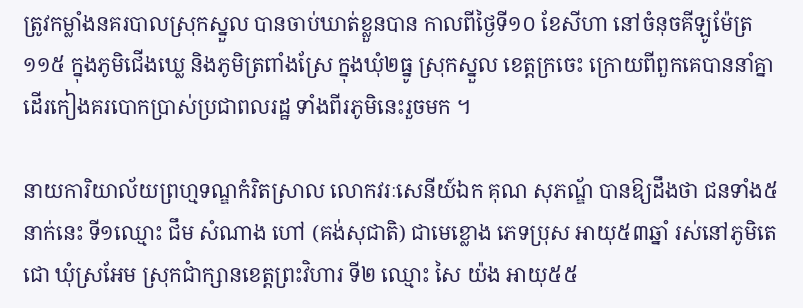ត្រូវកម្លាំងនគរបាលស្រុកស្នួល បានចាប់ឃាត់ខ្លួនបាន កាលពីថ្ងៃទី១០ ខែសីហា នៅចំនុចគីឡូម៉ែត្រ១១៥ ក្នុងភូមិជើងឃ្លេ និងភូមិត្រពាំងស្រែ ក្នុងឃុំ២ធ្នូ ស្រុកស្នួល ខេត្តក្រចេះ ក្រោយពីពួកគេបាននាំគ្នា ដើរកៀងគរបោកប្រាស់ប្រជាពលរដ្ឋ ទាំងពីរភូមិនេះរួចមក ។

នាយការិយាល័យព្រហ្មទណ្ឌកំរិតស្រាល លោកវរៈសេនីយ៍ឯក គុណ សុភណ្ឌ័ បានឱ្យដឹងថា ជនទាំង៥នាក់នេះ ទី១ឈ្មោះ ជឹម សំណាង ហៅ (គង់សុជាតិ) ជាមេខ្លោង ភេទប្រុស អាយុ៥៣ឆ្នាំ រស់នៅភូមិតេជោ ឃុំស្រអែម ស្រុកជាំក្សានខេត្តព្រះវិហារ ទី២ ឈ្មោះ សៃ យ៉ង អាយុ៥៥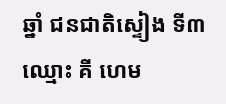ឆ្នាំ ជនជាតិស្ទៀង ទី៣ឈ្មោះ គី ហេម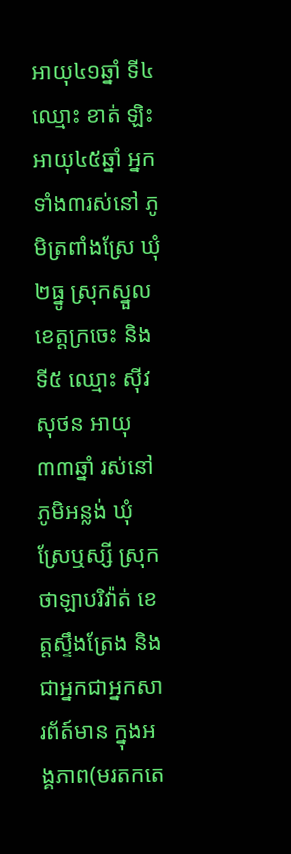អាយុ៤១ឆ្នាំ ទី៤ ឈ្មោះ ខាត់ ឡិះ អាយុ៤៥ឆ្នាំ អ្នកទាំង៣រស់នៅ ភូមិត្រពាំងស្រែ ឃុំ២ធ្នូ ស្រុកស្នួល ខេត្តក្រចេះ និងទី៥ ឈ្មោះ ស៊ីវ សុថន អាយុ៣៣ឆ្នាំ រស់នៅភូមិអន្លង់ ឃុំស្រែឬស្សី ស្រុកថាឡាបរិវ៉ាត់ ខេត្តស្ទឹងត្រែង និងជាអ្នកជាអ្នកសារព័ត៍មាន ក្នុងអង្គភាព(មរតកតេ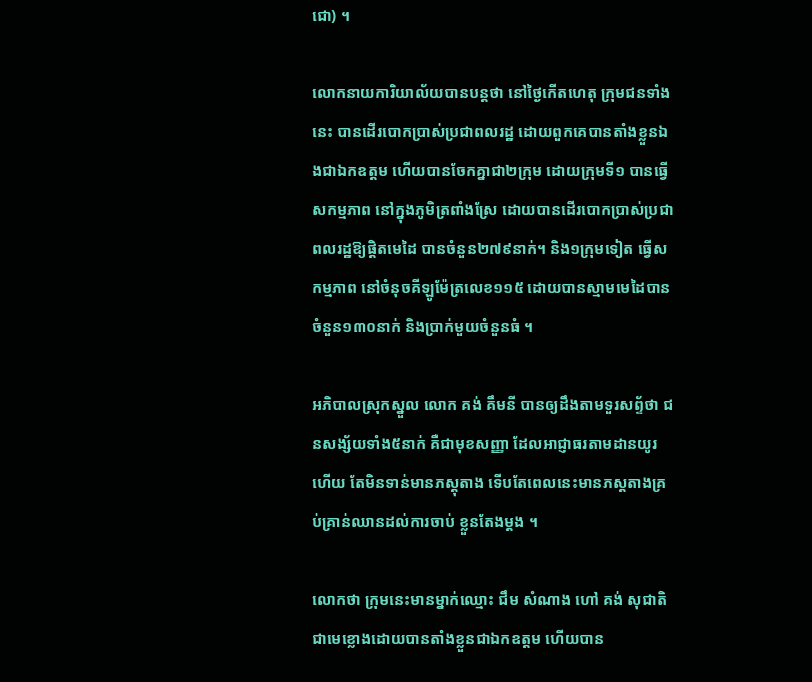ជោ) ។

លោកនាយការិយាល័យបានបន្តថា នៅថ្ងៃកើតហេតុ ក្រុមជនទាំងនេះ បានដើរបោកប្រាស់ប្រជាពលរដ្ឋ ដោយពួកគេបានតាំងខ្លួនឯងជាឯកឧត្តម ហើយបានចែកគ្នាជា២ក្រុម ដោយក្រុមទី១ បានធ្វើសកម្មភាព នៅក្នុងភូមិត្រពាំងស្រែ ដោយបានដើរបោកប្រាស់ប្រជាពលរដ្ឋឱ្យផ្តិតមេដៃ បានចំនួន២៧៩នាក់។ និង១ក្រុមទៀត ធ្វើសកម្មភាព នៅចំនុចគីឡូម៉ែត្រលេខ១១៥ ដោយបានស្មាមមេដៃបានចំនួន១៣០នាក់ និងប្រាក់មួយចំនួនធំ ។

អភិបាលស្រុកស្នួល លោក គង់ គឹមនី បានឲ្យដឹងតាមទួរសព្ទ័ថា ជនសង្ស័យទាំង៥នាក់ គឺជាមុខសញ្ញា ដែលអាជ្ញាធរតាមដានយូរហើយ តែមិនទាន់មានភស្ដុតាង ទើបតែពេលនេះមានភស្ដតាងគ្រប់គ្រាន់ឈានដល់ការចាប់ ខ្លួនតែងម្តង ។

លោកថា ក្រុមនេះមានម្នាក់ឈ្មោះ ជឹម សំណាង ហៅ គង់ សុជាតិ ជាមេខ្លោងដោយបានតាំងខ្លួនជាឯកឧត្តម ហើយបាន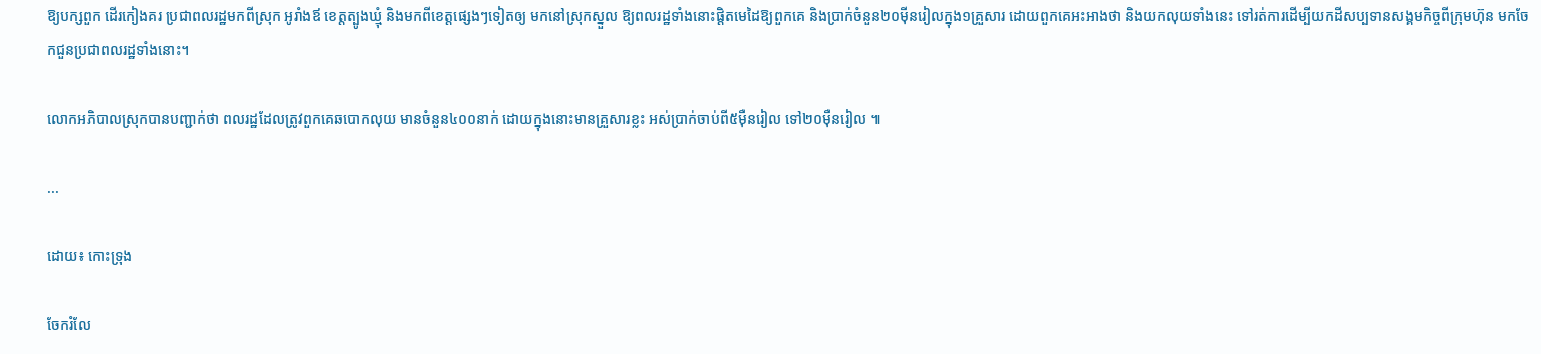ឱ្យបក្សពួក ដើរកៀងគរ ប្រជាពលរដ្ឋមកពីស្រុក អូរាំងឪ ខេត្តត្បូងឃ្មុំ និងមកពីខេត្តផ្សេងៗទៀតឲ្យ មកនៅស្រុកស្នួល ឱ្យពលរដ្ឋទាំងនោះផ្តិតមេដៃឱ្យពួកគេ និងប្រាក់ចំនួន២០ម៉ីនរៀលក្នុង១គ្រួសារ ដោយពួកគេអះអាងថា និងយកលុយទាំងនេះ ទៅរត់ការដើម្បីយកដីសប្បទានសង្គមកិច្ចពីក្រុមហ៊ុន មកចែកជួនប្រជាពលរដ្ឋទាំងនោះ។

លោកអភិបាលស្រុកបានបញ្ជាក់ថា ពលរដ្ឋដែលត្រូវពួកគេឆបោកលុយ មានចំនួន៤០០នាក់ ដោយក្នុងនោះមានគ្រួសារខ្លះ អស់ប្រាក់ចាប់ពី៥ម៉ឺនរៀល ទៅ២០ម៉ឺនរៀល ៕

...

ដោយ៖ កោះទ្រុង

ចែករំលែ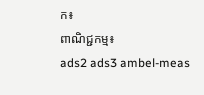ក៖
ពាណិជ្ជកម្ម៖
ads2 ads3 ambel-meas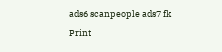ads6 scanpeople ads7 fk Print